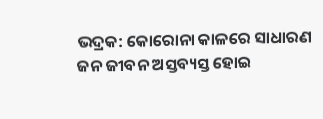ଭଦ୍ରକ: କୋରୋନା କାଳରେ ସାଧାରଣ ଜନ ଜୀବନ ଅସ୍ତବ୍ୟସ୍ତ ହୋଇ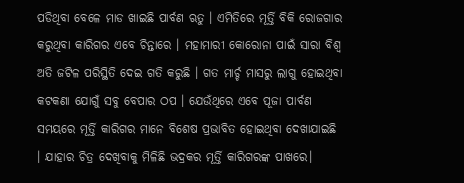ପଡିଥିବା ବେଳେ ମାଡ ଖାଇଛି ପାର୍ବଣ ଋତୁ । ଏମିତିରେ ମୂର୍ତ୍ତି ବିକି ରୋଜଗାର କରୁଥିବା କାରିଗର ଏବେ ଚିନ୍ତାରେ । ମହାମାରୀ କୋରୋନା ପାଇଁ ସାରା ବିଶ୍ଵ ଅତି ଜଟିଳ ପରିସ୍ଥିତି ଦେଇ ଗତି କରୁଛି । ଗତ ମାର୍ଚ୍ଚ ମାସରୁ ଲାଗୁ ହୋଇଥିବା କଟକଣା ଯୋଗୁଁ ସବୁ ବେପାର ଠପ । ଯେଉଁଥିରେ ଏବେ ପୂଜା ପାର୍ବଣ ସମୟରେ ମୂର୍ତ୍ତି କାରିଗର ମାନେ ବିଶେଷ ପ୍ରଭାବିତ ହୋଇଥିବା ଦେଖାଯାଇଛି । ଯାହାର ଚିତ୍ର ଦେଖିବାକୁ ମିଳିଛି ଭଦ୍ରକର ମୂର୍ତ୍ତି କାରିଗରଙ୍କ ପାଖରେ।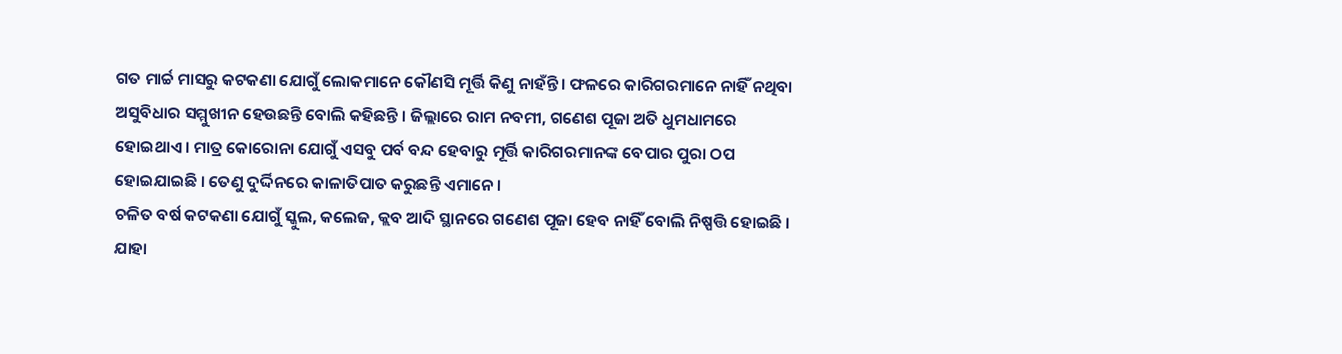ଗତ ମାର୍ଚ୍ଚ ମାସରୁ କଟକଣା ଯୋଗୁଁ ଲୋକମାନେ କୌଣସି ମୂର୍ତ୍ତି କିଣୁ ନାହଁନ୍ତି । ଫଳରେ କାରିଗରମାନେ ନାହିଁ ନଥିବା ଅସୁବିଧାର ସମ୍ମୁଖୀନ ହେଉଛନ୍ତି ବୋଲି କହିଛନ୍ତି । ଜିଲ୍ଲାରେ ରାମ ନବମୀ, ଗଣେଶ ପୂଜା ଅତି ଧୁମଧାମରେ ହୋଇଥାଏ । ମାତ୍ର କୋରୋନା ଯୋଗୁଁ ଏସବୁ ପର୍ବ ବନ୍ଦ ହେବାରୁ ମୂର୍ତ୍ତି କାରିଗରମାନଙ୍କ ବେପାର ପୁରା ଠପ ହୋଇଯାଇଛି । ତେଣୁ ଦୁର୍ଦ୍ଦିନରେ କାଳାତିପାତ କରୁଛନ୍ତି ଏମାନେ ।
ଚଳିତ ବର୍ଷ କଟକଣା ଯୋଗୁଁ ସ୍କୁଲ, କଲେଜ, କ୍ଲବ ଆଦି ସ୍ଥାନରେ ଗଣେଶ ପୂଜା ହେବ ନାହିଁ ବୋଲି ନିଷ୍ପତ୍ତି ହୋଇଛି । ଯାହା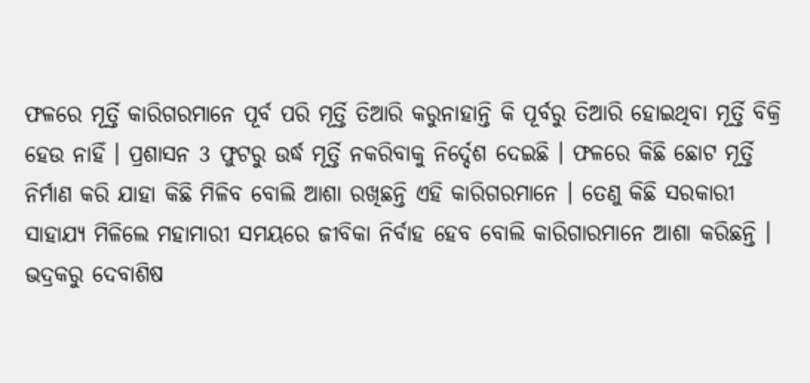ଫଳରେ ମୂର୍ତ୍ତି କାରିଗରମାନେ ପୂର୍ବ ପରି ମୂର୍ତ୍ତି ତିଆରି କରୁନାହାନ୍ତି କି ପୂର୍ବରୁ ତିଆରି ହୋଇଥିବା ମୂର୍ତ୍ତି ବିକ୍ରି ହେଉ ନାହିଁ । ପ୍ରଶାସନ 3 ଫୁଟରୁ ଉର୍ଦ୍ଧ ମୂର୍ତ୍ତି ନକରିବାକୁ ନିର୍ଦ୍ଦେଶ ଦେଇଛି । ଫଳରେ କିଛି ଛୋଟ ମୂର୍ତ୍ତି ନିର୍ମାଣ କରି ଯାହା କିଛି ମିଳିବ ବୋଲି ଆଶା ରଖିଛନ୍ତି ଏହି କାରିଗରମାନେ । ତେଣୁ କିଛି ସରକାରୀ ସାହାଯ୍ୟ ମିଳିଲେ ମହାମାରୀ ସମୟରେ ଜୀବିକା ନିର୍ବାହ ହେବ ବୋଲି କାରିଗାରମାନେ ଆଶା କରିଛନ୍ତି ।
ଭଦ୍ରକରୁ ଦେବାଶିଷ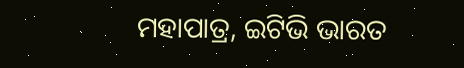ମହାପାତ୍ର, ଇଟିଭି ଭାରତ